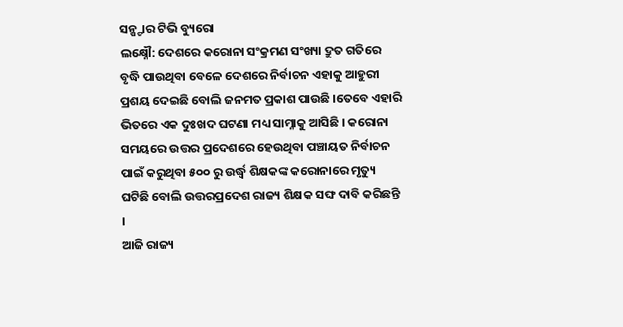ସନ୍ଷ୍ଟାର ଟିଭି ବ୍ୟୁରୋ
ଲକ୍ଷ୍ନୌ: ଦେଶରେ କରୋନା ସଂକ୍ରମଣ ସଂଖ୍ୟା ଦ୍ରୁତ ଗତିରେ ବୃଦ୍ଧି ପାଉଥିବା ବେଳେ ଦେଶରେ ନିର୍ବାଚନ ଏହାକୁ ଆହୁରୀ ପ୍ରଶୟ ଦେଇଛି ବୋଲି ଜନମତ ପ୍ରକାଶ ପାଉଛି ।ତେବେ ଏହାରି ଭିତରେ ଏକ ଦୁଃଖଦ ଘଟଣା ମଧ୍ୟ ସାମ୍ନାକୁ ଆସିଛି । କରୋନା ସମୟରେ ଉତ୍ତର ପ୍ରଦେଶରେ ହେଉଥିବା ପଞ୍ଚାୟତ ନିର୍ବାଚନ ପାଇଁ କରୁଥିବା ୫୦୦ ରୁ ଉର୍ଦ୍ଧ୍ଵ ଶିକ୍ଷକଙ୍କ କରୋନାରେ ମୃତ୍ୟୁ ଘଟିଛି ବୋଲି ଉତ୍ତରପ୍ରଦେଶ ରାଜ୍ୟ ଶିକ୍ଷକ ସଙ୍ଘ ଦାବି କରିଛନ୍ତି ।
ଆଜି ରାଜ୍ୟ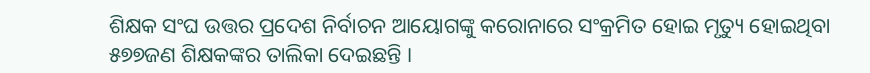ଶିକ୍ଷକ ସଂଘ ଉତ୍ତର ପ୍ରଦେଶ ନିର୍ବାଚନ ଆୟୋଗଙ୍କୁ କରୋନାରେ ସଂକ୍ରମିତ ହୋଇ ମୃତ୍ୟୁ ହୋଇଥିବା ୫୭୭ଜଣ ଶିକ୍ଷକଙ୍କର ତାଲିକା ଦେଇଛନ୍ତି ।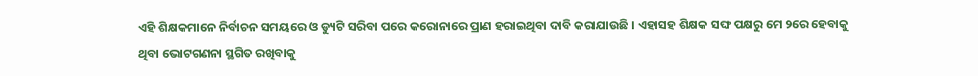ଏହି ଶିକ୍ଷକମାନେ ନିର୍ବାଚନ ସମୟରେ ଓ ଡ୍ୟୁଟି ସରିବା ପରେ କରୋନାରେ ପ୍ରାଣ ହରାଇଥିବା ଦାବି କରାଯାଉଛି । ଏହାସହ ଶିକ୍ଷକ ସଙ୍ଘ ପକ୍ଷରୁ ମେ ୨ରେ ହେବାକୁ ଥିବା ଭୋଟଗଣନା ସ୍ଥଗିତ ରଖିବାକୁ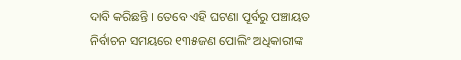ଦାବି କରିଛନ୍ତି । ତେବେ ଏହି ଘଟଣା ପୂର୍ବରୁ ପଞ୍ଚାୟତ ନିର୍ବାଚନ ସମୟରେ ୧୩୫ଜଣ ପୋଲିଂ ଅଧିକାରୀଙ୍କ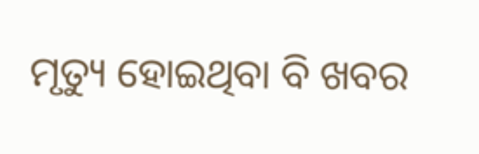ମୃତ୍ୟୁ ହୋଇଥିବା ବି ଖବର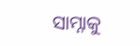ସାମ୍ନାକୁ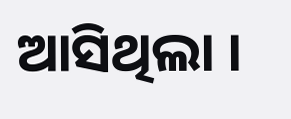ଆସିଥିଲା ।